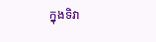ក្នុងទិវា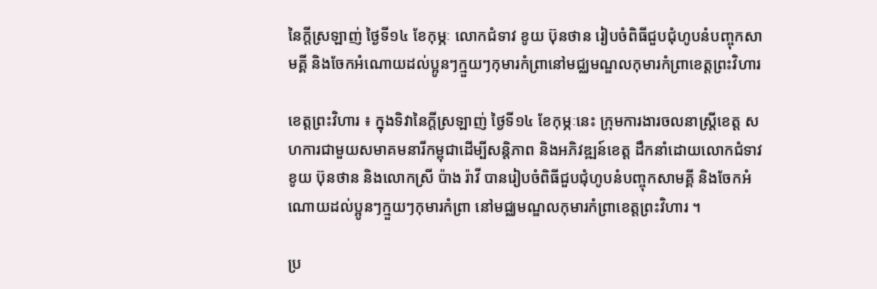នៃក្តីស្រឡាញ់ ថ្ងៃទី១៤ ខែកុម្ភៈ លោកជំទាវ ខូយ ប៊ុនថាន រៀបចំពិធីជួបជុំហូបនំបញ្ចុកសាមគ្គី និងចែកអំណោយដល់ប្អូនៗក្មួយៗកុមារកំព្រានៅមជ្ឈមណ្ឌលកុមារកំព្រាខេត្តព្រះវិហារ

ខេត្តព្រះវិហារ ៖ ក្នុងទិវានៃក្តីស្រឡាញ់ ថ្ងៃទី១៤ ខែកុម្ភៈនេះ ក្រុមការងារចលនាស្រ្ដីខេត្ត សហការជាមួយសមាគមនារីកម្ពុជាដើម្បីសន្តិភាព និងអភិវឌ្ឍន៍ខេត្ត ដឹកនាំដោយលោកជំទាវ ខូយ ប៊ុនថាន និងលោកស្រី ប៉ាង រ៉ាវី បានរៀបចំពិធីជួបជុំហូបនំបញ្ចុកសាមគ្គី និងចែកអំណោយដល់ប្អូនៗក្មួយៗកុមារកំព្រា នៅមជ្ឈមណ្ឌលកុមារកំព្រាខេត្តព្រះវិហារ ។

ប្រ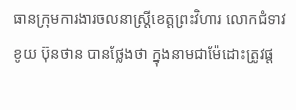ធានក្រុមការងារចលនាស្រ្ដីខេត្តព្រះវិហារ លោកជំទាវ ខូយ ប៊ុនថាន បានថ្លែងថា ក្នុងនាមជាម៉ែដោះត្រូវផ្ត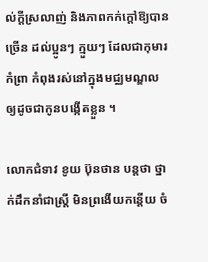ល់ក្តីស្រលាញ់ និងភាពកក់ក្តៅឱ្យបានច្រើន ដល់ប្អូនៗ ក្មួយៗ ដែលជាកុមារកំព្រា កំពុងរស់នៅក្នុងមជ្ឈមណ្ឌល ឲ្យដូចជាកូនបង្កើតខ្លួន ។

លោកជំទាវ ខូយ ប៊ុនថាន បន្តថា ថ្នាក់ដឹកនាំជាស្រ្ដី មិនព្រងើយកន្តើយ ចំ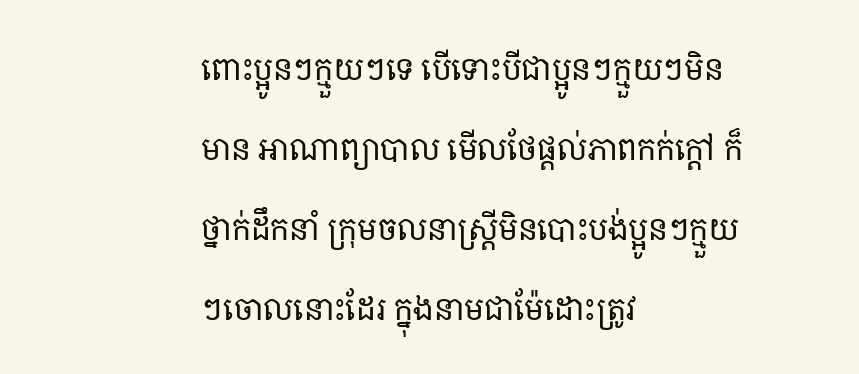ពោះប្អូនៗក្មួយៗទេ បើទោះបីជាប្អូនៗក្មួយៗមិនមាន អាណាព្យាបាល មើលថែផ្ដល់ភាពកក់ក្ដៅ ក៏ថ្នាក់ដឹកនាំ ក្រុមចលនាស្រី្ដមិនបោះបង់ប្អូនៗក្មួយៗចោលនោះដែរ ក្នុងនាមជាម៉ែដោះត្រូវ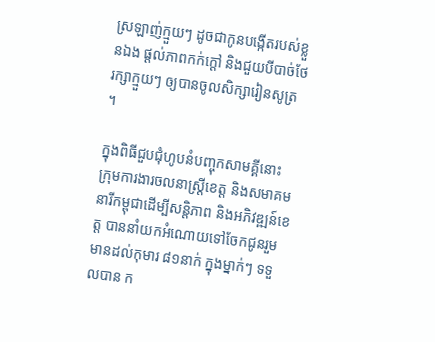ស្រឡាញ់ក្មួយៗ ដូចជាកូនបង្កើតរបស់ខ្លួនឯង ផ្តល់ភាពកក់ក្តៅ និងជួយបីបាច់ថែរក្សាក្មួយៗ ឲ្យបានចូលសិក្សារៀនសូត្រ ។

ក្នុងពិធីជួបជុំហូបនំបញ្ចុកសាមគ្គីនោះ ក្រុមការងារចលនាស្រ្ដីខេត្ត និងសមាគមនារីកម្ពុជាដើម្បីសន្តិភាព និងអភិវឌ្ឍន៍ខេត្ត បាននាំយកអំណោយទៅចែកជូនរួមមានដល់កុមារ ៨១នាក់ ក្នុងម្នាក់ៗ ទទួលបាន ក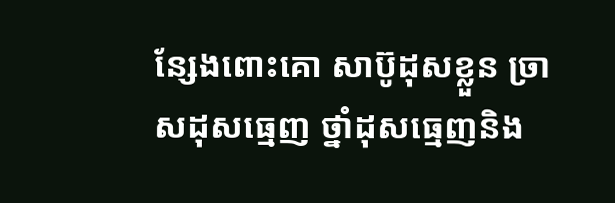ន្សែងពោះគោ សាប៊ូដុសខ្លួន ច្រាសដុសធ្មេញ ថ្នាំដុសធ្មេញនិង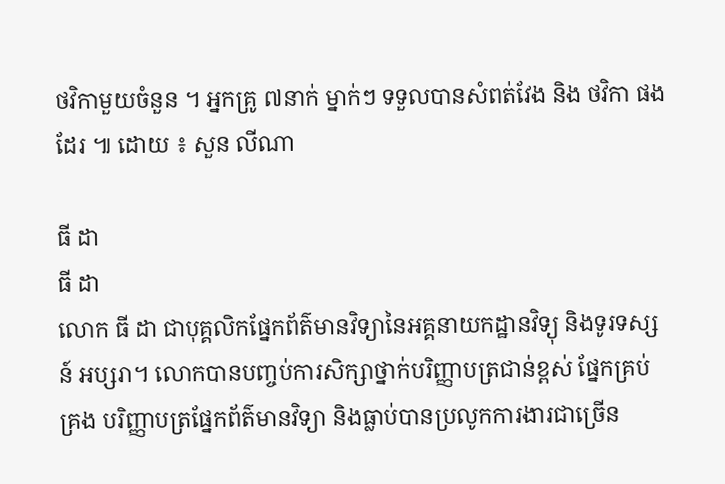ថវិកាមួយចំនួន ។ អ្នកគ្រូ ៧នាក់ ម្នាក់ៗ ទទួលបានសំពត់វែង និង ថវិកា ផងដែរ ៕ ដោយ ៖ សួន លីណា

ធី ដា
ធី ដា
លោក ធី ដា ជាបុគ្គលិកផ្នែកព័ត៌មានវិទ្យានៃអគ្គនាយកដ្ឋានវិទ្យុ និងទូរទស្សន៍ អប្សរា។ លោកបានបញ្ចប់ការសិក្សាថ្នាក់បរិញ្ញាបត្រជាន់ខ្ពស់ ផ្នែកគ្រប់គ្រង បរិញ្ញាបត្រផ្នែកព័ត៌មានវិទ្យា និងធ្លាប់បានប្រលូកការងារជាច្រើន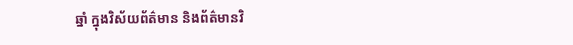ឆ្នាំ ក្នុងវិស័យព័ត៌មាន និងព័ត៌មានវិ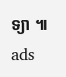ទ្យា ៕
ads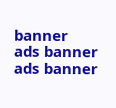banner
ads banner
ads banner